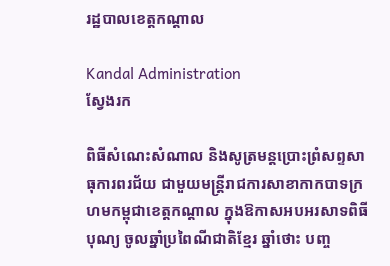រដ្ឋបាលខេត្តកណ្តាល

Kandal Administration
ស្វែងរក

ពិធីសំណេះសំណាល និងសូត្រមន្តប្រោះព្រំសព្ទសាធុការពរជ័យ ជាមួយមន្ត្រីរាជការសាខាកាកបាទក្រហមកម្ពុជាខេត្តកណ្តាល ក្នុងឱកាសអបអរសាទពិធីបុណ្យ ចូលឆ្នាំប្រពៃណីជាតិខ្មែរ ឆ្នាំថោះ បញ្ច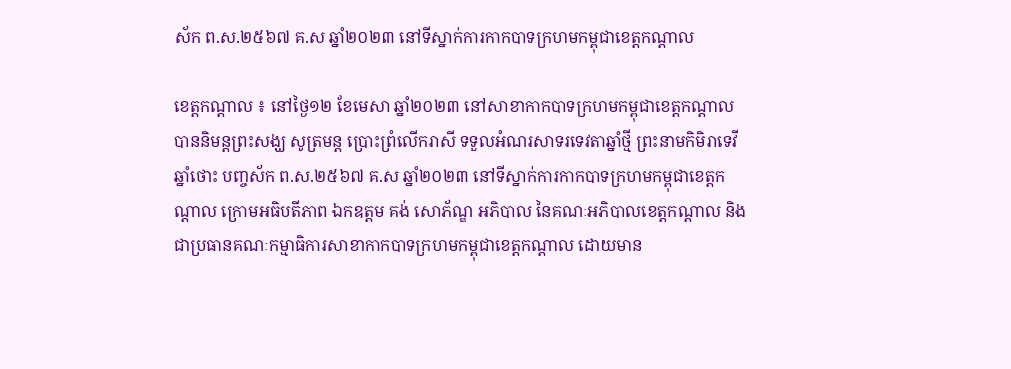ស័ក ព.ស.២៥៦៧ គ.ស ឆ្នាំ២០២៣ នៅទីស្នាក់ការកាកបាទក្រហមកម្ពុជាខេត្តកណ្តាល

ខេត្តកណ្ដាល ៖ នៅថ្ងៃ១២ ខែមេសា ឆ្នាំ២០២៣ នៅសាខាកាកបាទក្រហមកម្ពុជាខេត្តកណ្តាល បាននិមន្តព្រះសង្ឃ សូត្រមន្ត ប្រោះព្រំលើករាសី ទទួលអំណរសាទរទេវតាឆ្នាំថ្មី ព្រះនាមកិមិរាទេវី ឆ្នាំថោះ បញ្ចស័ក ព.ស.២៥៦៧ គ.ស ឆ្នាំ២០២៣ នៅទីស្នាក់ការកាកបាទក្រហមកម្ពុជាខេត្តកណ្តាល ក្រោមអធិបតីភាព ឯកឧត្តម គង់ សោភ័ណ្ឌ អភិបាល នៃគណៈអភិបាលខេត្តកណ្តាល និងជាប្រធានគណៈកម្មាធិការសាខាកាកបាទក្រហមកម្ពុជាខេត្តកណ្តាល ដោយមាន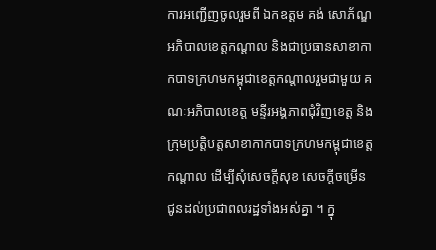ការអញ្ជើញចូលរួមពី ឯកឧត្ដម គង់ សោភ័ណ្ឌ អភិបាលខេត្តកណ្ដាល និងជាប្រធានសាខាកាកបាទក្រហមកម្ពុជាខេត្តកណ្ដាលរួមជាមួយ គណៈអភិបាលខេត្ត មន្ទីរអង្គភាពជុំវិញខេត្ត និងក្រុមប្រត្តិបត្តសាខាកាកបាទក្រហមកម្ពុជាខេត្តកណ្តាល ដើម្បីសុំសេចក្តីសុខ សេចក្តីចម្រើន ជូនដល់ប្រជាពលរដ្ឋទាំងអស់គ្នា ។ ក្នុ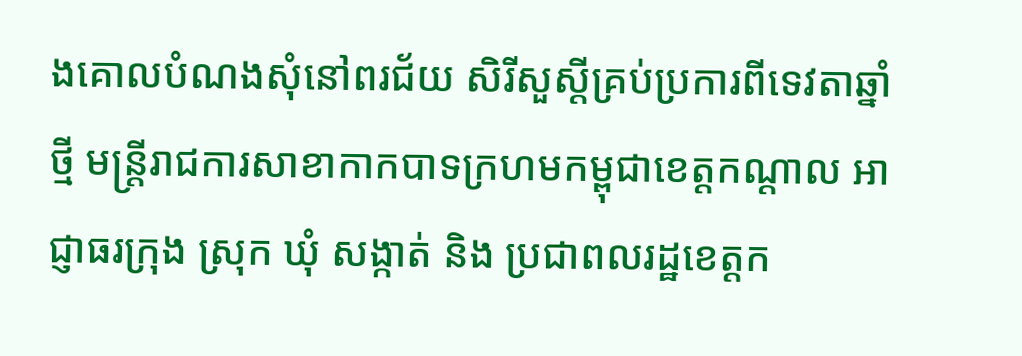ងគោលបំណងសុំនៅពរជ័យ សិរីសួស្តីគ្រប់ប្រការពីទេវតាឆ្នាំថ្មី មន្ត្រីរាជការសាខាកាកបាទក្រហមកម្ពុជាខេត្តកណ្តាល អាជ្ញាធរក្រុង ស្រុក ឃុំ សង្កាត់ និង ប្រជាពលរដ្ឋខេត្តក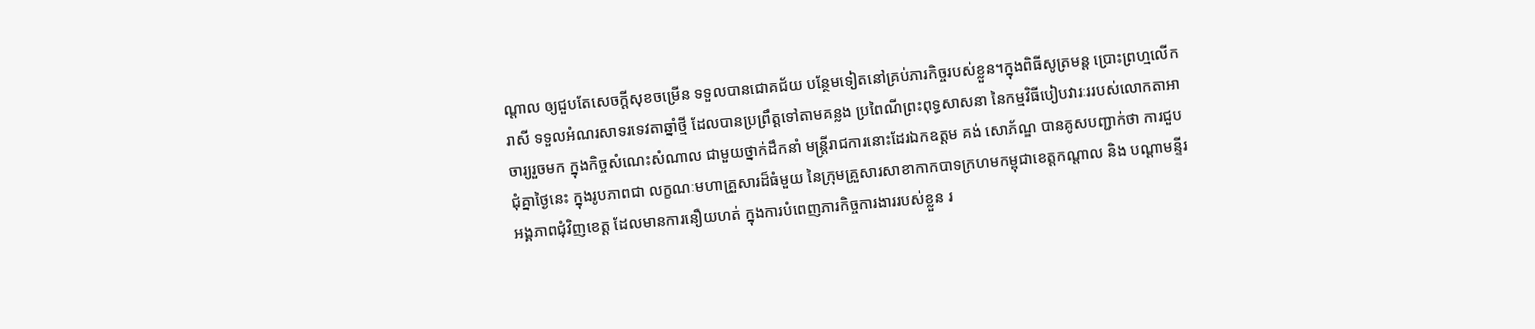ណ្ដាល ឲ្យជួបតែសេចក្តីសុខចម្រើន ទទួលបានជោគជ័យ បន្ថែមទៀតនៅគ្រប់ភារកិច្ចរបស់ខ្លួន។ក្នុងពិធីសូត្រមន្ត ប្រោះព្រហ្មលើករាសី ទទួលអំណរសាទរទេវតាឆ្នាំថ្មី ដែលបានប្រព្រឹត្តទៅតាមគន្លង ប្រពៃណីព្រះពុទ្ធសាសនា នៃកម្មវិធីបៀបវារៈររបស់លោកតាអាចារ្យរួចមក ក្នុងកិច្ចសំណេះសំណាល ជាមួយថ្នាក់ដឹកនាំ មន្ត្រីរាជការនោះដែរឯកឧត្តម គង់ សោភ័ណ្ឌ បានគូសបញ្ជាក់ថា ការជួបជុំគ្នាថ្ងៃនេះ ក្នុងរូបភាពជា លក្ខណៈមហាគ្រួសារដ៏ធំមួយ នៃក្រុមគ្រួសារសាខាកាកបាទក្រហមកម្ពុជាខេត្តកណ្តាល និង បណ្តាមន្ទីរ អង្គភាពជុំវិញខេត្ត ដែលមានការនឿយហត់ ក្នុងការបំពេញភារកិច្ចការងាររបស់ខ្លួន រ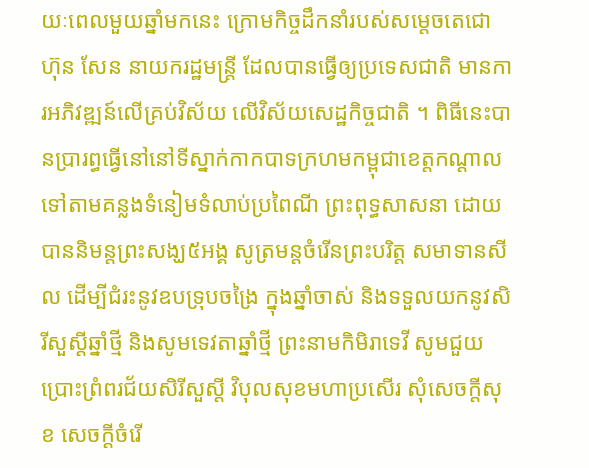យៈពេលមួយឆ្នាំមកនេះ ក្រោមកិច្ចដឹកនាំរបស់សម្តេចតេជោ ហ៊ុន សែន នាយករដ្ឋមន្ត្រី ដែលបានធ្វើឲ្យប្រទេសជាតិ មានការអភិវឌ្ឍន៍លើគ្រប់វិស័យ លើវិស័យសេដ្ឋកិច្ចជាតិ ។ ពិធីនេះបានប្រារព្ធធ្វើនៅនៅទីស្នាក់កាកបាទក្រហមកម្ពុជាខេត្តកណ្តាល ទៅតាមគន្លងទំនៀមទំលាប់ប្រពៃណី ព្រះពុទ្ធសាសនា ដោយបាននិមន្តព្រះសង្ឃ៥អង្គ សូត្រមន្តចំរើនព្រះបរិត្ត សមាទានសីល ដើម្បីជំរះនូវឧបទ្រុបចង្រៃ ក្នុងឆ្នាំចាស់ និងទទួលយកនូវសិរីសួស្តីឆ្នាំថ្មី និងសូមទេវតាឆ្នាំថ្មី ព្រះនាមកិមិរាទេវី សូមជួយប្រោះព្រំពរជ័យសិរីសួស្តី វិបុលសុខមហាប្រសើរ សុំសេចក្តីសុខ សេចក្តីចំរើ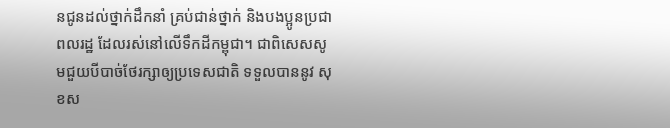នជូនដល់ថ្នាក់ដឹកនាំ គ្រប់ជាន់ថ្នាក់ និងបងប្អូនប្រជាពលរដ្ឋ ដែលរស់នៅលើទឹកដីកម្ពុជា។ ជាពិសេសសូមជួយបីបាច់ថែរក្សាឲ្យប្រទេសជាតិ ទទួលបាននូវ សុខស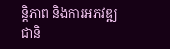ន្តិភាព និងការអភវឌ្ឍជានិ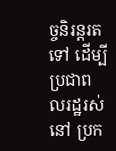ច្ចនិរន្តរតទៅ ដើម្បីប្រជាពលរដ្ឋរស់នៅ ប្រក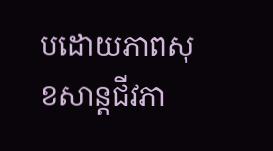បដោយភាពសុខសាន្តជីវភា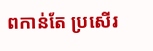ពកាន់តែ ប្រសើរ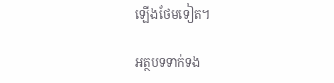ឡើងថែមទៀត។

អត្ថបទទាក់ទង